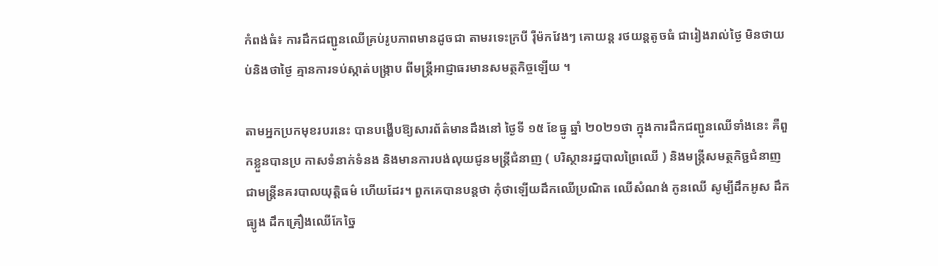កំពង់ធំ៖ ការដឹកជញ្ជូនឈើគ្រប់រូបភាពមានដូចជា តាមរទេះក្របី រ៉ឺម៉កវែងៗ គោយន្ត រថយន្តតូចធំ ជារៀងរាល់ថ្ងៃ មិនថាយប់និងថាថ្ងៃ គ្មានការទប់ស្កាត់បង្ក្រាប ពីមន្ត្រីអាជ្ញាធរមានសមត្ថកិច្ចឡើយ ។

តាមអ្នកប្រកមុខរបរនេះ បានបង្ហើបឱ្យសារព័ត៌មានដឹងនៅ ថ្ងៃទី ១៥ ខែធ្នូ ឆ្នាំ ២០២១ថា ក្នុងការដឹកជញ្ជូនឈើទាំងនេះ គឺពួកខ្លួនបានប្រ កាសទំនាក់ទំនង និងមានការបង់លុយជូនមន្ត្រីជំនាញ ( បរិស្ថានរដ្ឋបាលព្រៃឈើ ) និងមន្ត្រីសមត្ថកិច្ជជំនាញ ជាមន្ត្រីនគរបាលយុត្តិធម៌ ហើយដែរ។ ពួកគេបានបន្តថា កុំថាឡើយដឹកឈើប្រណិត ឈើសំណង់ កូនឈើ សូម្បីដឹកអូស ដឹកធ្យូង ដឹកគ្រឿងឈើកែច្នៃ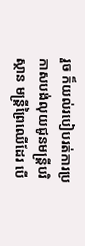រួច ក៏យល់របៀបរត់ការប្រកាសបង់លុយជូនមន្ត្រីបរិស្ថាន មន្ត្រីព្រៃឈើដែរ បើ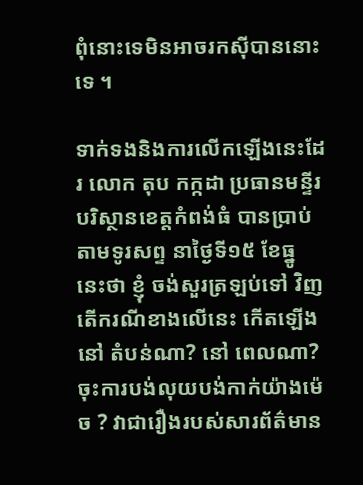ពុំនោះទេមិនអាចរកស៊ីបាននោះទេ ។

ទាក់ទងនិងការលើកឡើងនេះដែរ លោក តុប កក្កដា ប្រធានមន្ទីរបរិស្ថានខេត្តកំពង់ធំ បានប្រាប់តាមទូរសព្ទ នាថ្ងៃទី១៥ ខែធ្នូ នេះថា ខ្ញុំ ចង់សួរត្រឡប់ទៅ វិញ តើករណីខាងលើនេះ កើតឡើងនៅ តំបន់ណា? នៅ ពេលណា? ចុះការបង់លុយបង់កាក់យ៉ាងម៉េច ? វាជារឿងរបស់សារព័ត៌មាន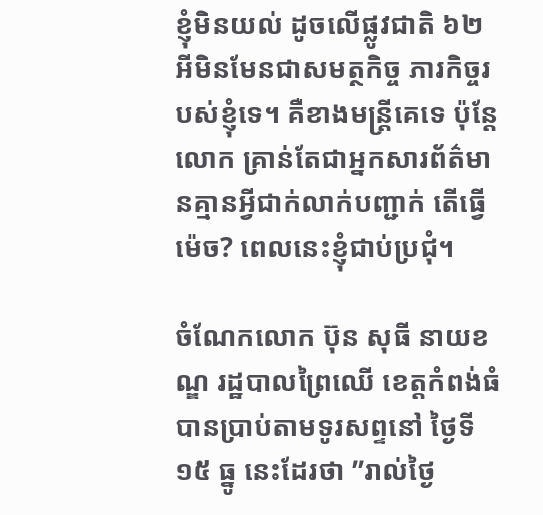ខ្ញុំមិនយល់ ដូចលើផ្លូវជាតិ ៦២ អីមិនមែនជាសមត្ថកិច្ច ភារកិច្ចរបស់ខ្ញុំទេ។ គឺខាងមន្ត្រីគេទេ ប៉ុន្តែលោក គ្រាន់តែជាអ្នកសារព័ត៌មានគ្មានអ្វីជាក់លាក់បញ្ជាក់ តើធ្វើម៉េច? ពេលនេះខ្ញុំជាប់ប្រជុំ។

ចំណែកលោក ប៊ុន សុធី នាយខណ្ឌ រដ្ឋបាលព្រៃឈើ ខេត្តកំពង់ធំបានប្រាប់តាមទូរសព្ទនៅ ថ្ងៃទី ១៥ ធ្នូ នេះដែរថា ”រាល់ថ្ងៃ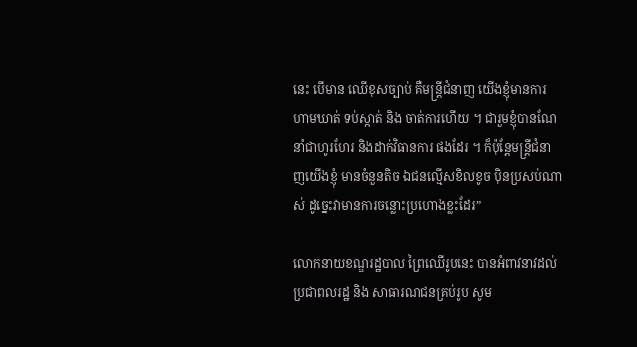នេះ បើមាន ឈើខុសច្បាប់ គឺមន្ត្រីជំនាញ យើងខ្ញុំមានការ ហាមឃាត់ ទប់ស្កាត់ និង ចាត់ការហើយ ។ ជារួមខ្ញុំបានណែនាំជាហូរហែរ និងដាក់វិធានការ ផងដែរ ។ ក៏ប៉ុន្តែមន្ត្រីជំនាញយើងខ្ញុំ មានចំនួនតិច ឯជនល្មើសខិលខូច ប៉ិនប្រសប់ណាស់ ដូច្នេះវាមានការចន្លោះប្រហោងខ្លះដែរ”

លោកនាយខណ្ឌរដ្ឋបាល ព្រៃឈើរូបនេះ បានអំពាវនាវដល់ប្រជាពលរដ្ឋ និង សាធារណជនគ្រប់រូប សូម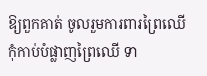ឱ្យពួកគាត់ ចូលរួមការពារព្រៃឈើ កុំកាប់បំផ្លាញព្រៃឈើ ទា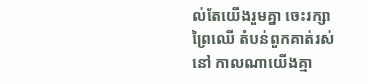ល់តែយើងរួមគ្នា ចេះរក្សាព្រៃឈើ តំបន់ពួកគាត់រស់នៅ កាលណាយើងគ្មា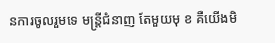នការចូលរួមទេ មន្ត្រីជំនាញ តែមួយមុ ខ គឺយើងមិ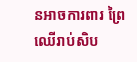នអាចការពារ ព្រៃឈើរាប់សិប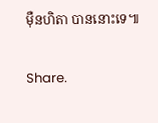ម៉ឺនហិតា បាននោះទេ៕

Share.